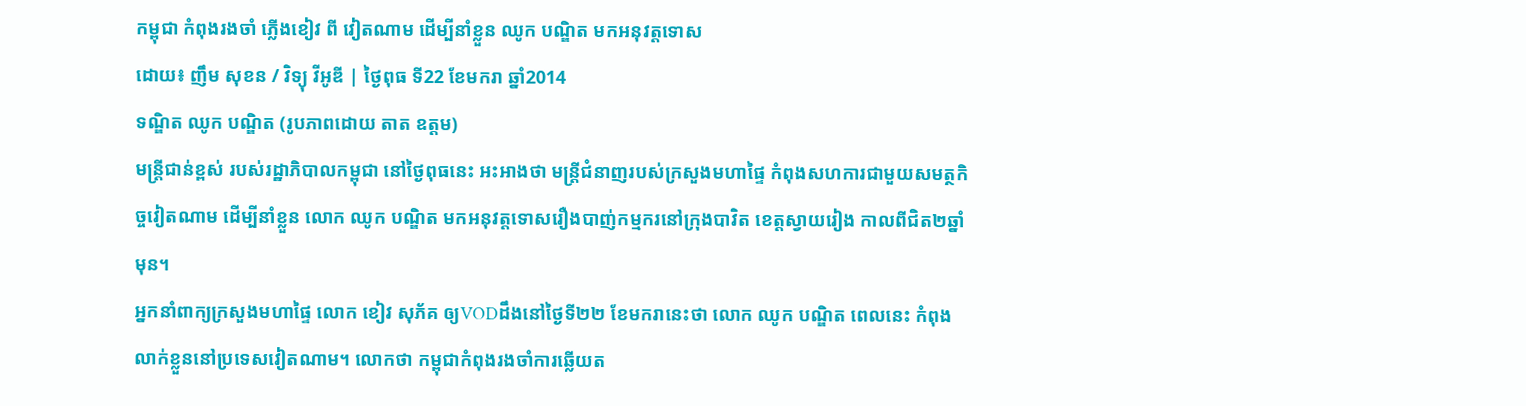កម្ពុជា កំពុងរងចាំ ភ្លើងខៀវ ពី វៀតណាម ដើម្បីនាំខ្លួន ឈូក បណ្ឌិត មកអនុវត្តទោស
ដោយ៖ ញឹម សុខន / វិទ្យុ វីអូឌី | ថ្ងៃពុធ ទី22 ខែមករា ឆ្នាំ2014
ទណ្ឌិត ឈូក បណ្ឌិត (រូបភាពដោយ តាត ឧត្តម)
មន្ត្រីជាន់ខ្ពស់ របស់រដ្ឋាភិបាលកម្ពុជា នៅថ្ងៃពុធនេះ អះអាងថា មន្ត្រីជំនាញរបស់ក្រសួងមហាផ្ទៃ កំពុងសហការជាមួយសមត្ថកិច្ចវៀតណាម ដើម្បីនាំខ្លួន លោក ឈូក បណ្ឌិត មកអនុវត្តទោសរឿងបាញ់កម្មករនៅក្រុងបាវិត ខេត្តស្វាយរៀង កាលពីជិត២ឆ្នាំមុន។
អ្នកនាំពាក្យក្រសួងមហាផ្ទៃ លោក ខៀវ សុភ័គ ឲ្យVODដឹងនៅថ្ងៃទី២២ ខែមករានេះថា លោក ឈូក បណ្ឌិត ពេលនេះ កំពុងលាក់ខ្លួននៅប្រទេសវៀតណាម។ លោកថា កម្ពុជាកំពុងរងចាំការឆ្លើយត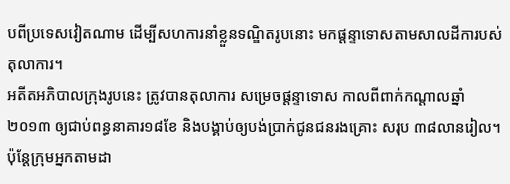បពីប្រទេសវៀតណាម ដើម្បីសហការនាំខ្លួនទណ្ឌិតរូបនោះ មកផ្តន្ទាទោសតាមសាលដីការបស់តុលាការ។
អតីតអភិបាលក្រុងរូបនេះ ត្រូវបានតុលាការ សម្រេចផ្តន្ទាទោស កាលពីពាក់កណ្តាលឆ្នាំ២០១៣ ឲ្យជាប់ពន្ធនាគារ១៨ខែ និងបង្គាប់ឲ្យបង់ប្រាក់ជូនជនរងគ្រោះ សរុប ៣៨លានរៀល។
ប៉ុន្តែក្រុមអ្នកតាមដា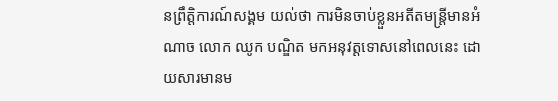នព្រឹត្តិការណ៍សង្គម យល់ថា ការមិនចាប់ខ្លួនអតីតមន្ត្រីមានអំណាច លោក ឈូក បណ្ឌិត មកអនុវត្តទោសនៅពេលនេះ ដោយសារមានម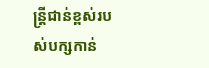ន្ត្រីជាន់ខ្ពស់របស់បក្សកាន់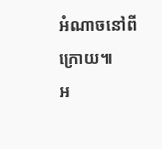អំណាចនៅពីក្រោយ៕
អ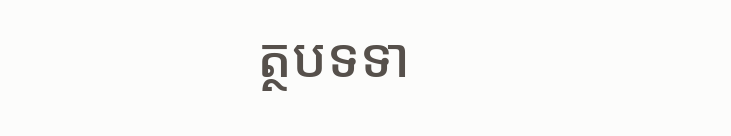ត្ថបទទា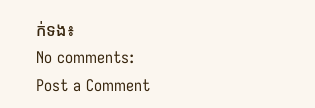ក់ទង៖
No comments:
Post a Comment